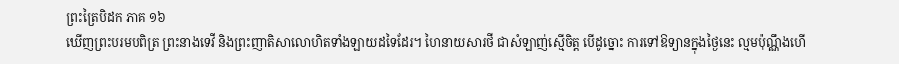ព្រះត្រៃបិដក ភាគ ១៦
ឃើញព្រះបរមបពិត្រ ព្រះនាងទេវី និងព្រះញាតិសាលោហិតទាំងឡាយដទៃដែរ។ ហៃនាយសារថី ជាសំឡាញ់ស្មើចិត្ត បើដូច្នោះ ការទៅឱទ្យានក្នុងថ្ងៃនេះ ល្មមប៉ុណ្ណឹងហើ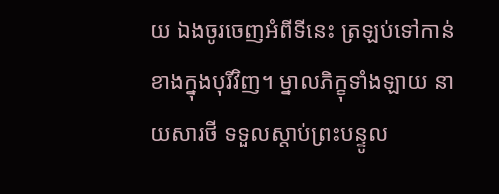យ ឯងចូរចេញអំពីទីនេះ ត្រឡប់ទៅកាន់ខាងក្នុងបុរីវិញ។ ម្នាលភិក្ខុទាំងឡាយ នាយសារថី ទទួលស្តាប់ព្រះបន្ទូល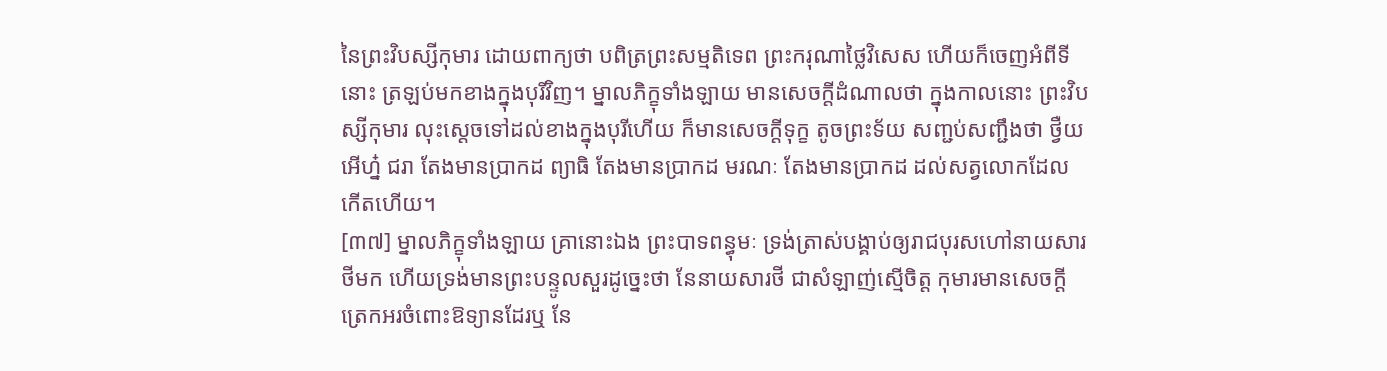នៃព្រះវិបស្សីកុមារ ដោយពាក្យថា បពិត្រព្រះសម្មតិទេព ព្រះករុណាថ្លៃវិសេស ហើយក៏ចេញអំពីទីនោះ ត្រឡប់មកខាងក្នុងបុរីវិញ។ ម្នាលភិក្ខុទាំងឡាយ មានសេចក្តីដំណាលថា ក្នុងកាលនោះ ព្រះវិបស្សីកុមារ លុះស្តេចទៅដល់ខាងក្នុងបុរីហើយ ក៏មានសេចក្តីទុក្ខ តូចព្រះទ័យ សញ្ជប់សញ្ជឹងថា ថ្វឺយ អើហ្ន៎ ជរា តែងមានប្រាកដ ព្យាធិ តែងមានប្រាកដ មរណៈ តែងមានប្រាកដ ដល់សត្វលោកដែលកើតហើយ។
[៣៧] ម្នាលភិក្ខុទាំងឡាយ គ្រានោះឯង ព្រះបាទពន្ធុមៈ ទ្រង់ត្រាស់បង្គាប់ឲ្យរាជបុរសហៅនាយសារថីមក ហើយទ្រង់មានព្រះបន្ទូលសួរដូច្នេះថា នែនាយសារថី ជាសំឡាញ់ស្មើចិត្ត កុមារមានសេចក្តីត្រេកអរចំពោះឱទ្យានដែរឬ នែ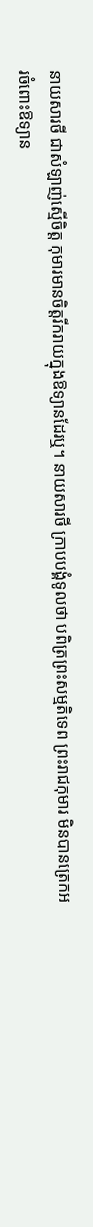នាយសារថី ជាសំឡាញ់ស្មើចិត្ត កុមារមានចិត្តរីករាយក្នុងឱទ្យានដែរឬ។ នាយសារថី ក្រាបបង្គំទូលថា បពិត្រព្រះសម្មតិទេព ព្រះរាជកុមារ មិនបានត្រេកអរចំពោះឱទ្យាន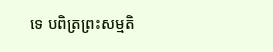ទេ បពិត្រព្រះសម្មតិ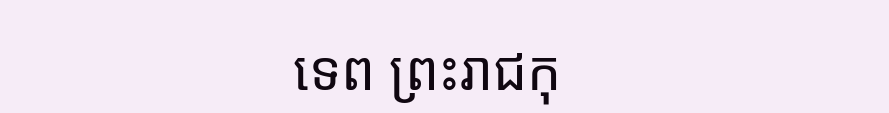ទេព ព្រះរាជកុ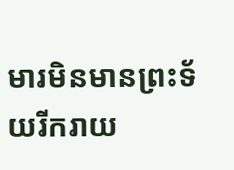មារមិនមានព្រះទ័យរីករាយ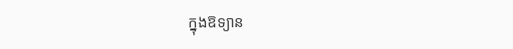ក្នុងឱទ្យាន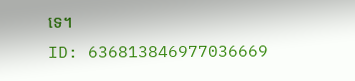ទេ។
ID: 636813846977036669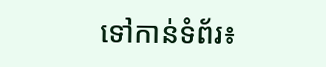ទៅកាន់ទំព័រ៖